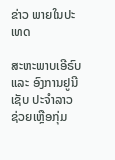ຂ່າວ ພາຍໃນປະເທດ

ສະຫະພາບເອີຣົບ ແລະ ອົງການຢູນີເຊັບ ປະຈຳລາວ ຊ່ວຍເຫຼືອກຸ່ມ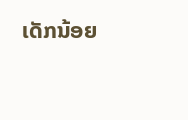ເດັກນ້ອຍ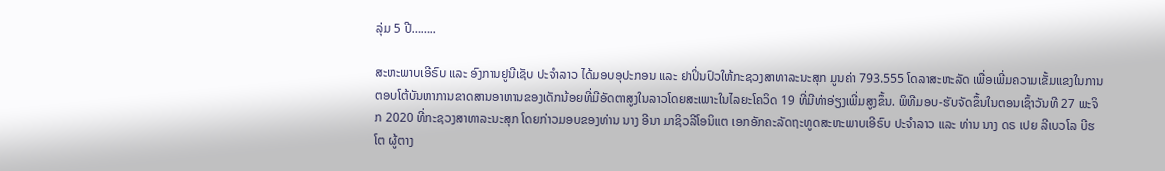ລຸ່ມ 5 ປີ……..

ສະຫະພາບເອີຣົບ ແລະ ອົງການຢູນີເຊັບ ປະຈຳລາວ ໄດ້ມອບອຸປະກອນ ແລະ ຢາປິ່ນປົວໃຫ້ກະຊວງສາທາລະນະສຸກ ມູນຄ່າ 793.555 ໂດລາສະຫະລັດ ເພື່ອເພີ່ມຄວາມເຂັ້ມແຂງໃນການຕອບໂຕ້ບັນຫາການຂາດສານອາຫານຂອງເດັກນ້ອຍທີ່ມີອັດຕາສູງໃນລາວໂດຍສະເພາະໃນໄລຍະໂຄວິດ 19 ທີ່ມີທ່າອ່ຽງເພີ່ມສູງຂຶ້ນ. ພິທີມອບ-ຮັບຈັດຂຶ້ນໃນຕອນເຊົ້າວັນທີ 27 ພະຈິກ 2020 ທີ່ກະຊວງສາທາລະນະສຸກ ໂດຍກ່າວມອບຂອງທ່ານ ນາງ ອີນາ ມາຊິວລີໂອນິແຕ ເອກອັກຄະລັດຖະທູດສະຫະພາບເອີຣົບ ປະຈຳລາວ ແລະ ທ່ານ ນາງ ດຣ ເປຍ ລີເບວໂລ ບີຮໂຕ ຜູ້ຕາງ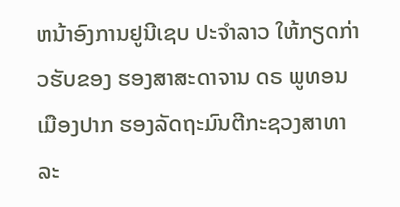ຫນ້າອົງການຢູນີເຊບ ປະຈຳລາວ ໃຫ້ກຽດກ່າວຮັບຂອງ ຮອງສາສະດາຈານ ດຣ ພູທອນ ເມືອງປາກ ຮອງລັດຖະມົນຕີກະຊວງສາທາລະ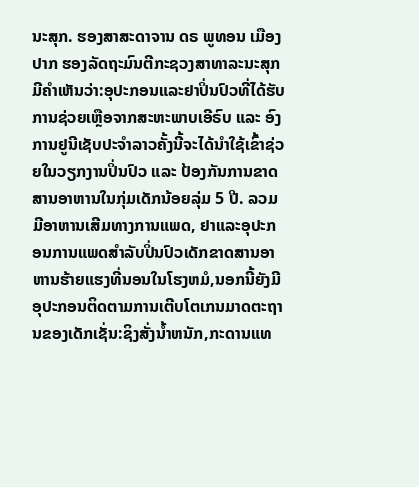ນະສຸກ. ຮອງສາສະດາຈານ ດຣ ພູທອນ ເມືອງປາກ ຮອງລັດຖະມົນຕີກະຊວງສາທາລະນະສຸກມີຄຳເຫັນວ່າ:ອຸປະກອນແລະຢາປິ່ນປົວທີ່ໄດ້ຮັບການຊ່ວຍເຫຼືອຈາກສະຫະພາບເອີຣົບ ແລະ ອົງການຢູນີເຊັບປະຈຳລາວຄັ້ງນີ້ຈະໄດ້ນຳໃຊ້ເຂົ້າຊ່ວຍໃນວຽກງານປິ່ນປົວ ແລະ ປ້ອງກັນການຂາດສານອາຫານໃນກຸ່ມເດັກນ້ອຍລຸ່ມ 5 ປີ. ລວມມີອາຫານເສີມທາງການແພດ, ຢາແລະອຸປະກອນການແພດສຳລັບປິ່ນປົວເດັກຂາດສານອາຫານຮ້າຍແຮງທີ່ນອນໃນໂຮງຫມໍ,ນອກນີ້ຍັງມີອຸປະກອນຕິດຕາມການເຕີບໂຕເກນມາດຕະຖານຂອງເດັກເຊັ່ນ:ຊິງສັ່ງນ້ຳຫນັກ,ກະດານແທ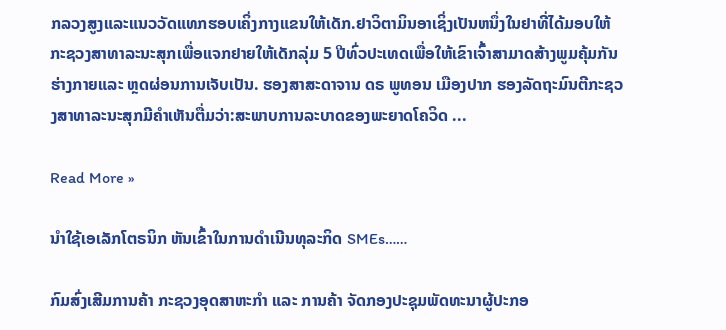ກລວງສູງແລະແນວວັດແທກຮອບເຄິ່ງກາງແຂນໃຫ້ເດັກ.ຢາວິຕາມິນອາເຊິ່ງເປັນຫນຶ່ງໃນຢາທີ່ໄດ້ມອບໃຫ້ກະຊວງສາທາລະນະສຸກເພື່ອແຈກຢາຍໃຫ້ເດັກລຸ່ມ 5 ປີທົ່ວປະເທດເພື່ອໃຫ້ເຂົາເຈົ້າສາມາດສ້າງພູມຄຸ້ມກັນຮ່າງກາຍແລະ ຫຼດຜ່ອນການເຈັບເປັນ. ຮອງສາສະດາຈານ ດຣ ພູທອນ ເມືອງປາກ ຮອງລັດຖະມົນຕີກະຊວງສາທາລະນະສຸກມີຄຳເຫັນຕື່ມວ່າ:ສະພາບການລະບາດຂອງພະຍາດໂຄວິດ ...

Read More »

ນຳໃຊ້ເອເລັກໂຕຣນິກ ຫັນເຂົ້າໃນການດໍາເນີນທຸລະກິດ SMEs……

ກົມສົ່ງເສີມການຄ້າ ກະຊວງອຸດສາຫະກຳ ແລະ ການຄ້າ ຈັດກອງປະຊຸມພັດທະນາຜູ້ປະກອ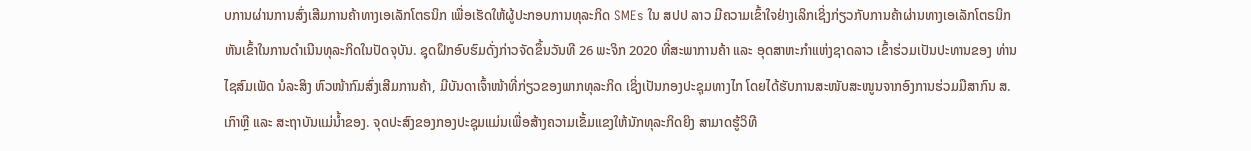ບການຜ່ານການສົ່ງເສີມການຄ້າທາງເອເລັກໂຕຣນິກ ເພື່ອເຮັດໃຫ້ຜູ້ປະກອບການທຸລະກິດ SMEs ໃນ ສປປ ລາວ ມີຄວາມເຂົ້າໃຈຢ່າງເລິກເຊິ່ງກ່ຽວກັບການຄ້າຜ່ານທາງເອເລັກໂຕຣນິກ ຫັນເຂົ້າໃນການດໍາເນີນທຸລະກິດໃນປັດຈຸບັນ. ຊຸດຝຶກອົບຮົມດັ່ງກ່າວຈັດຂຶ້ນວັນທີ 26 ພະຈິກ 2020 ທີ່ສະພາການຄ້າ ແລະ ອຸດສາຫະກຳແຫ່ງຊາດລາວ ເຂົ້າຮ່ວມເປັນປະທານຂອງ ທ່ານ ໄຊສົມເພັດ ນໍລະສິງ ຫົວໜ້າກົມສົ່ງເສີມການຄ້າ, ມີບັນດາເຈົ້າໜ້າທີ່ກ່ຽວຂອງພາກທຸລະກິດ ເຊິ່ງເປັນກອງປະຊຸມທາງໄກ ໂດຍໄດ້ຮັບການສະໜັບສະໜູນຈາກອົງການຮ່ວມມືສາກົນ ສ.ເກົາຫຼີ ແລະ ສະຖາບັນແມ່ນໍ້າຂອງ. ຈຸດປະສົງຂອງກອງປະຊຸມແມ່ນເພື່ອສ້າງຄວາມເຂັ້ມແຂງໃຫ້ນັກທຸລະກິດຍິງ ສາມາດຮູ້ວິທີ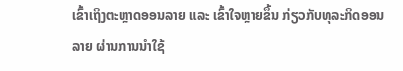ເຂົ້າເຖິງຕະຫຼາດອອນລາຍ ແລະ ເຂົ້າໃຈຫຼາຍຂຶ້ນ ກ່ຽວກັບທຸລະກິດອອນລາຍ ຜ່ານການນໍາໃຊ້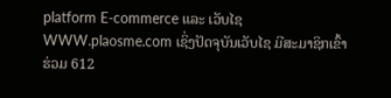platform E-commerce ແລະ ເວັບໄຊ WWW.plaosme.com ເຊິ່ງປັດຈຸບັນເວັບໄຊ ມີສະມາຊິກເຂົ້າຮ່ວມ 612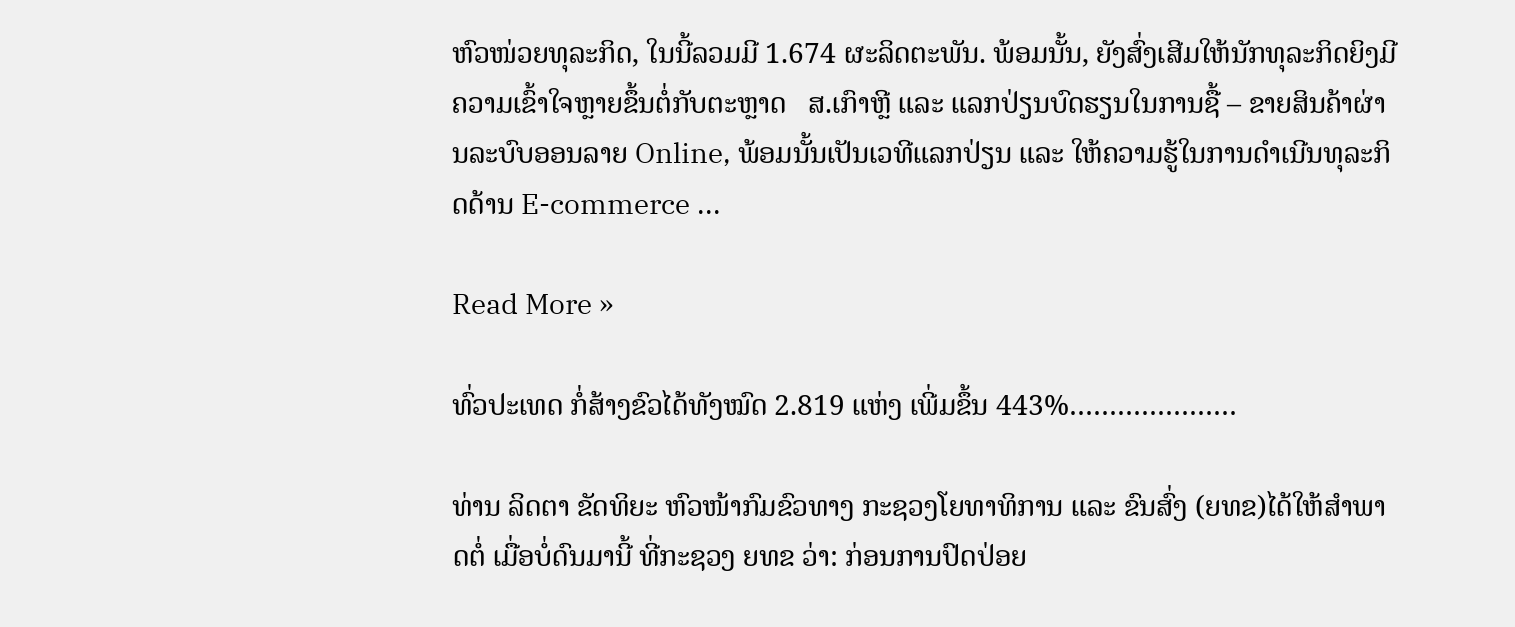ຫົວໜ່ວຍທຸລະກິດ, ໃນນີ້ລວມມີ 1.674 ຜະລິດຕະພັນ. ພ້ອມນັ້ນ, ຍັງສົ່ງເສີມໃຫ້ນັກທຸລະກິດຍິງມີຄວາມເຂົ້າໃຈຫຼາຍຂຶ້ນຕໍ່ກັບຕະຫຼາດ   ສ.ເກົາຫຼີ ແລະ ແລກປ່ຽນບົດຮຽນໃນການຊື້ – ຂາຍສິນຄ້າຜ່ານລະບົບອອນລາຍ Online, ພ້ອມນັ້ນເປັນເວທີແລກປ່ຽນ ແລະ ໃຫ້ຄວາມຮູ້ໃນການດໍາເນີນທຸລະກິດດ້ານ E-commerce ...

Read More »

ທົ່ວປະເທດ ກໍ່ສ້າງຂົວໄດ້ທັງໝົດ 2.819 ແຫ່ງ ເພີ່ມຂຶ້ນ 443%…………………

ທ່ານ ລິດຕາ ຂັດທິຍະ ຫົວໜ້າກົມຂົວທາງ ກະຊວງໂຍທາທິການ ແລະ ຂົນສົ່ງ (ຍທຂ)ໄດ້ໃຫ້ສໍາພາດຕໍ່ ເມື່ອບໍ່ດົນມານີ້ ທີ່ກະຊວງ ຍທຂ ວ່າ: ກ່ອນການປົດປ່ອຍ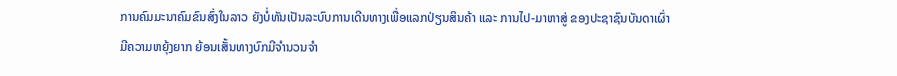ການຄົມມະນາຄົມຂົນສົ່ງໃນລາວ ຍັງບໍ່ທັນເປັນລະບົບການເດີນທາງເພື່ອແລກປ່ຽນສິນຄ້າ ແລະ ການໄປ-ມາຫາສູ່ ຂອງປະຊາຊົນບັນດາເຜົ່າມີຄວາມຫຍຸ້ງຍາກ ຍ້ອນເສັ້ນທາງບົກມີຈຳນວນຈຳ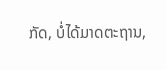ກັດ, ບໍ່ໄດ້ມາດຕະຖານ,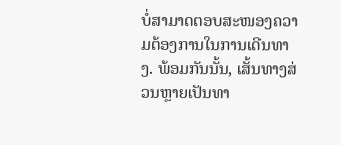ບໍ່ສາມາດຕອບສະໜອງຄວາມຕ້ອງການໃນການເດີນທາງ. ພ້ອມກັນນັ້ນ, ເສັ້ນທາງສ່ວນຫຼາຍເປັນທາ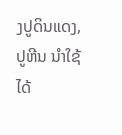ງປູດິນແດງ, ປູຫີນ ນຳໃຊ້ໄດ້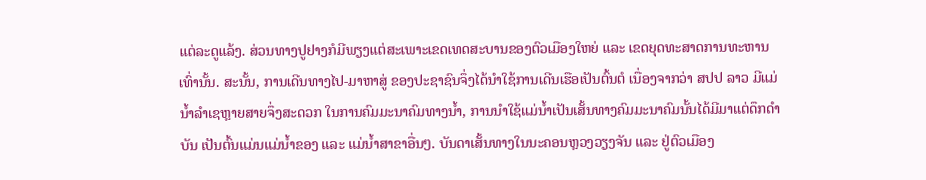ແຕ່ລະດູແລ້ງ. ສ່ວນທາງປູຢາງກໍມີພຽງແຕ່ສະເພາະເຂດເທດສະບານຂອງຕົວເມືອງໃຫຍ່ ແລະ ເຂດຍຸດທະສາດການທະຫານເທົ່ານັ້ນ. ສະນັ້ນ, ການເດີນທາງໄປ-ມາຫາສູ່ ຂອງປະຊາຊົນຈຶ່ງໄດ້ນຳໃຊ້ການເດີນເຮືອເປັນຕົ້ນຕໍ ເນື່ອງຈາກວ່າ ສປປ ລາວ ມີແມ່ນໍ້າລໍາເຊຫຼາຍສາຍຈຶ່ງສະດວກ ໃນການຄົມມະນາຄົມທາງນ້ຳ, ການນຳໃຊ້ແມ່ນ້ຳເປັນເສັ້ນທາງຄົມມະນາຄົມນັ້ນໄດ້ມີມາແຕ່ດຶກດຳບັນ ເປັນຕົ້ນແມ່ນແມ່ນ້ຳຂອງ ແລະ ແມ່ນໍ້າສາຂາອື່ນໆ. ບັນດາເສັ້ນທາງໃນນະຄອນຫຼວງວຽງຈັນ ແລະ ຢູ່ຕົວເມືອງ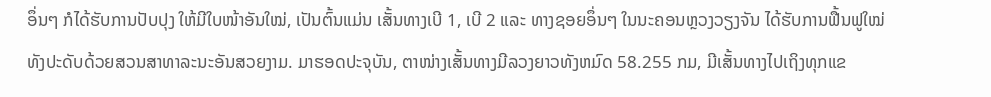ອຶ່ນໆ ກໍໄດ້ຮັບການປັບປຸງ ໃຫ້ມີໃບໜ້າອັນໃໝ່, ເປັນຕົ້ນແມ່ນ ເສັ້ນທາງເບີ 1, ເບີ 2 ແລະ ທາງຊອຍອຶ່ນໆ ໃນນະຄອນຫຼວງວຽງຈັນ ໄດ້ຮັບການຟື້ນຟູໃໝ່ ທັງປະດັບດ້ວຍສວນສາທາລະນະອັນສວຍງາມ. ມາຮອດປະຈຸບັນ, ຕາໜ່າງເສັ້ນທາງມີລວງຍາວທັງຫມົດ 58.255 ກມ, ມີເສັ້ນທາງໄປເຖິງທຸກແຂ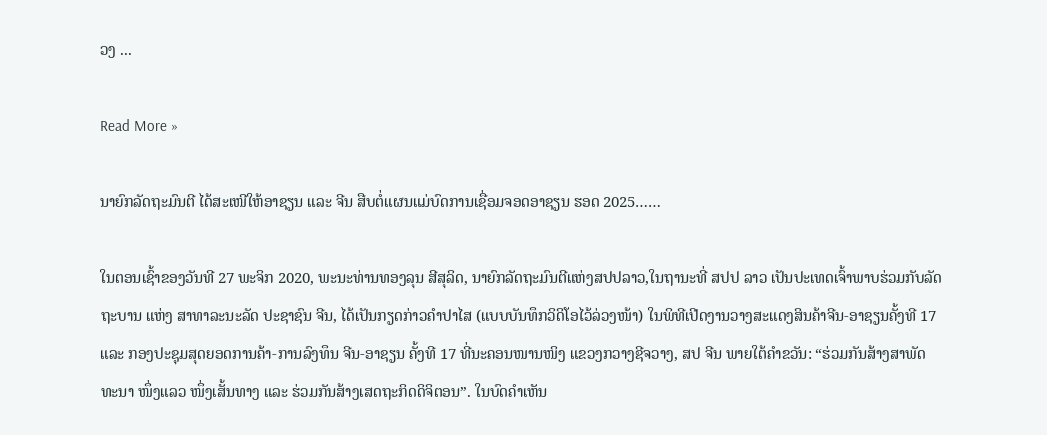ວງ ...

Read More »

ນາຍົກລັດຖະມົນຕີ ໄດ້ສະເໜີໃຫ້ອາຊຽນ ແລະ ຈີນ ສືບຕໍ່ແຜນແມ່ບົດການເຊື່ອມຈອດອາຊຽນ ຮອດ 2025……

ໃນຕອນເຊົ້າຂອງວັນທີ 27 ພະຈິກ 2020, ພະນະທ່ານທອງລຸນ ສີສຸລິດ, ນາຍົກລັດຖະມົນຕີແຫ່ງສປປລາວ,ໃນຖານະທີ່ ສປປ ລາວ ເປັນປະເທດເຈົ້າພາບຮ່ວມກັບລັດຖະບານ ແຫ່ງ ສາທາລະນະລັດ ປະຊາຊົນ ຈີນ, ໄດ້ເປັນກຽດກ່າວຄໍາປາໄສ (ແບບບັນທຶກວິດິໂອໄວ້ລ່ວງໜ້າ) ໃນພິທີເປີດງານວາງສະແດງສິນຄ້າຈີນ-ອາຊຽນຄັ້ງທີ 17 ແລະ ກອງປະຊຸມສຸດຍອດການຄ້າ-ການລົງທຶນ ຈີນ-ອາຊຽນ ຄັ້ງທີ 17 ທີ່ນະຄອນໜານໜິງ ແຂວງກວາງຊີຈວາງ, ສປ ຈີນ ພາຍໃຕ້ຄຳຂວັນ: “ຮ່ວມກັນສ້າງສາພັດທະນາ ໜຶ່ງແລວ ໜຶ່ງເສັ້ນທາງ ແລະ ຮ່ວມກັນສ້າງເສດຖະກິດດິຈິຕອນ”. ໃນບົດຄຳເຫັນ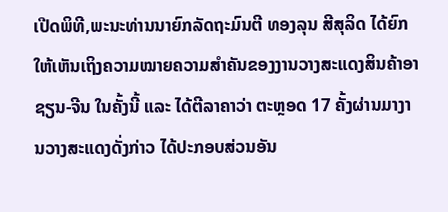ເປີດພິທີ,ພະນະທ່ານນາຍົກລັດຖະມົນຕີ ທອງລຸນ ສີສຸລິດ ໄດ້ຍົກໃຫ້ເຫັນເຖິງຄວາມໝາຍຄວາມສໍາຄັນຂອງງານວາງສະແດງສິນຄ້າອາຊຽນ-ຈີນ ໃນຄັ້ງນີ້ ແລະ ໄດ້ຕີລາຄາວ່າ ຕະຫຼອດ 17 ຄັ້ງຜ່ານມາງານວາງສະແດງດັ່ງກ່າວ ໄດ້ປະກອບສ່ວນອັນ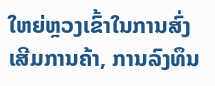ໃຫຍ່ຫຼວງເຂົ້າໃນການສົ່ງເສີມການຄ້າ, ການລົງທຶນ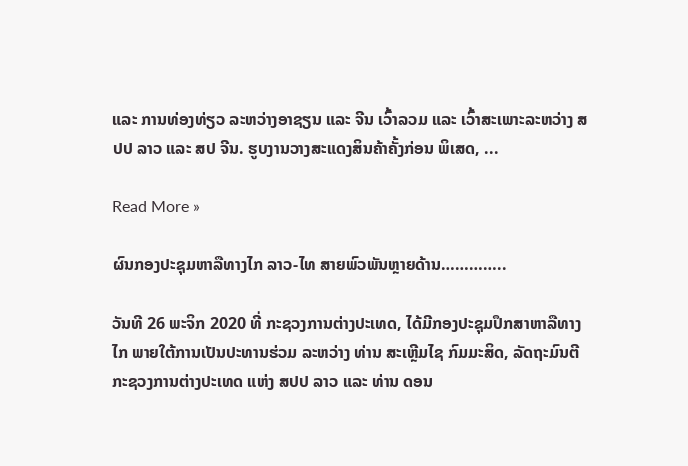ແລະ ການທ່ອງທ່ຽວ ລະຫວ່າງອາຊຽນ ແລະ ຈີນ ເວົ້າລວມ ແລະ ເວົ້າສະເພາະລະຫວ່າງ ສປປ ລາວ ແລະ ສປ ຈີນ. ຮູບງານວາງສະແດງສິນຄ້າຄັ້ງກ່ອນ ພິເສດ, ...

Read More »

ຜົນກອງປະຊຸມຫາລືທາງໄກ ລາວ-ໄທ ສາຍພົວພັນຫຼາຍດ້ານ…………..

ວັນທີ 26 ພະຈິກ 2020 ທີ່ ກະຊວງການຕ່າງປະເທດ, ໄດ້ມີກອງປະຊຸມປຶກສາຫາລືທາງໄກ ພາຍໃຕ້ການເປັນປະທານຮ່ວມ ລະຫວ່າງ ທ່ານ ສະເຫຼີມໄຊ ກົມມະສິດ, ລັດຖະມົນຕີກະຊວງການຕ່າງປະເທດ ແຫ່ງ ສປປ ລາວ ແລະ ທ່ານ ດອນ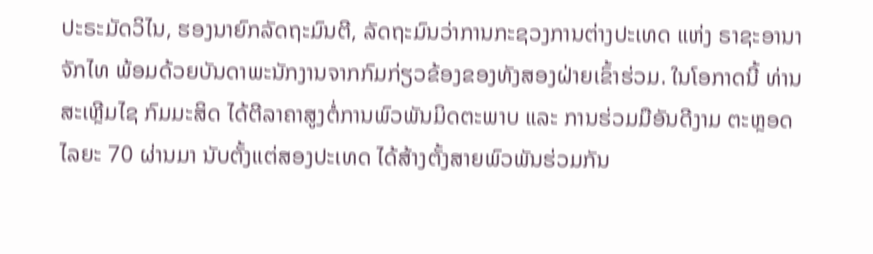ປະຣະມັດວິໄນ, ຮອງນາຍົກລັດຖະມົນຕີ, ລັດຖະມົນວ່າການກະຊວງການຕ່າງປະເທດ ແຫ່ງ ຣາຊະອານາຈັກໄທ ພ້ອມດ້ວຍບັນດາພະນັກງານຈາກກົມກ່ຽວຂ້ອງຂອງທັງສອງຝ່າຍເຂົ້າຮ່ວມ. ໃນໂອກາດນີ້ ທ່ານ ສະເຫຼີມໄຊ ກົມມະສິດ ໄດ້ຕີລາຄາສູງຕໍ່ການພົວພັນມິດຕະພາບ ແລະ ການຮ່ວມມືອັນດີງາມ ຕະຫຼອດໄລຍະ 70 ຜ່ານມາ ນັບຕັ້ງແຕ່ສອງປະເທດ ໄດ້ສ້າງຕັ້ງສາຍພົວພັນຮ່ວມກັນ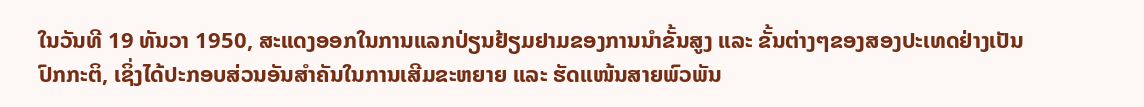ໃນວັນທີ 19 ທັນວາ 1950, ສະແດງອອກໃນການແລກປ່ຽນຢ້ຽມຢາມຂອງການນໍາຂັ້ນສູງ ແລະ ຂັ້ນຕ່າງໆຂອງສອງປະເທດຢ່າງເປັນປົກກະຕິ, ເຊິ່ງໄດ້ປະກອບສ່ວນອັນສໍາຄັນໃນການເສີມຂະຫຍາຍ ແລະ ຮັດແໜ້ນສາຍພົວພັນ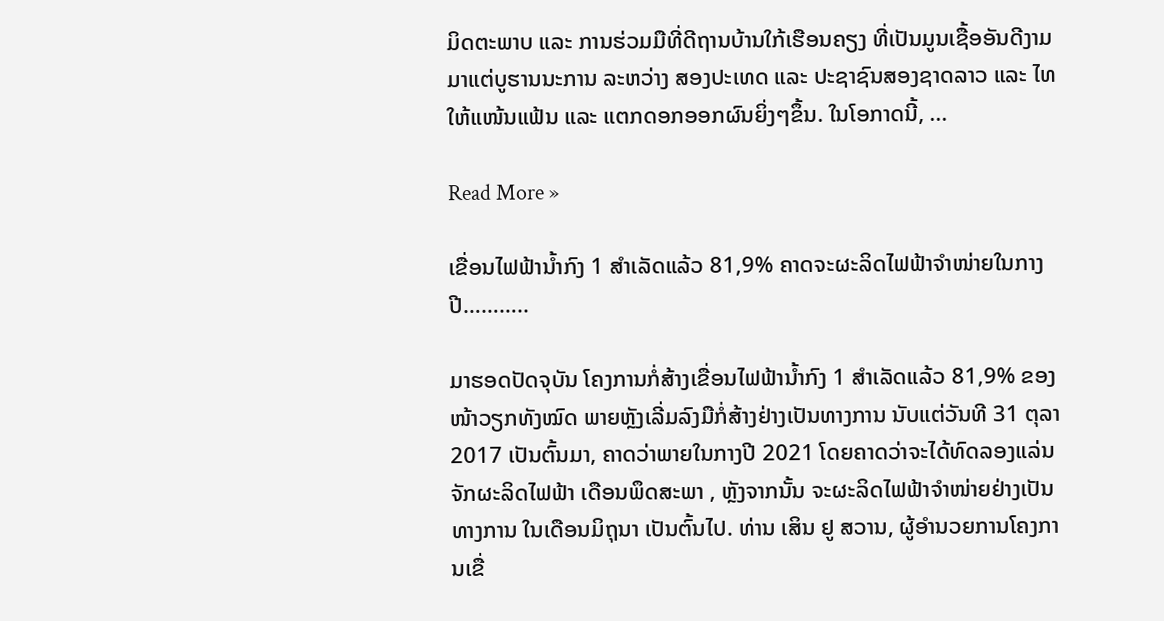ມິດຕະພາບ ແລະ ການຮ່ວມມືທີ່ດີຖານບ້ານໃກ້ເຮືອນຄຽງ ທີ່ເປັນມູນເຊື້ອອັນດີງາມມາແຕ່ບູຮານນະການ ລະຫວ່າງ ສອງປະເທດ ແລະ ປະຊາຊົນສອງຊາດລາວ ແລະ ໄທ ໃຫ້ແໜ້ນແຟ້ນ ແລະ ແຕກດອກອອກຜົນຍິ່ງໆຂຶ້ນ. ໃນໂອກາດນີ້, ...

Read More »

ເຂື່ອນໄຟຟ້ານໍ້າກົງ 1 ສຳເລັດແລ້ວ 81,9% ຄາດຈະຜະລິດໄຟຟ້າຈຳໜ່າຍໃນກາງປີ………..

ມາຮອດປັດຈຸບັນ ໂຄງການກໍ່ສ້າງເຂື່ອນໄຟຟ້ານໍ້າກົງ 1 ສຳເລັດແລ້ວ 81,9% ຂອງໜ້າວຽກທັງໝົດ ພາຍຫຼັງເລີ່ມລົງມືກໍ່ສ້າງຢ່າງເປັນທາງການ ນັບແຕ່ວັນທີ 31 ຕຸລາ 2017 ເປັນຕົ້ນມາ, ຄາດວ່າພາຍໃນກາງປີ 2021 ໂດຍຄາດວ່າຈະໄດ້ທົດລອງແລ່ນຈັກຜະລິດໄຟຟ້າ ເດືອນພຶດສະພາ , ຫຼັງຈາກນັ້ນ ຈະຜະລິດໄຟຟ້າຈໍາໜ່າຍຢ່າງເປັນທາງການ ໃນເດືອນມິຖຸນາ ເປັນຕົ້ນໄປ. ທ່ານ ເສິນ ຢູ ສວານ, ຜູ້ອໍານວຍການໂຄງການເຂື່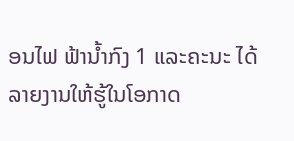ອນໄຟ ຟ້ານໍ້າກົງ 1 ແລະຄະນະ ໄດ້ລາຍງານໃຫ້ຮູ້ໃນໂອກາດ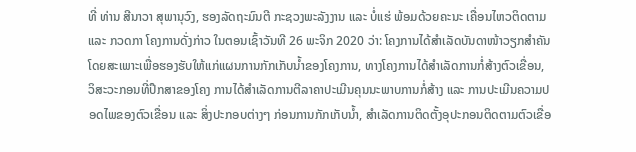ທີ່ ທ່ານ ສີນາວາ ສຸພານຸວົງ, ຮອງລັດຖະມົນຕີ ກະຊວງພະລັງງານ ແລະ ບໍ່ແຮ່ ພ້ອມດ້ວຍຄະນະ ເຄື່ອນໄຫວຕິດຕາມ ແລະ ກວດກາ ໂຄງການດັ່ງກ່າວ ໃນຕອນເຊົ້າວັນທີ 26 ພະຈິກ 2020 ວ່າ: ໂຄງການໄດ້ສໍາເລັດບັນດາໜ້າວຽກສໍາຄັນ ໂດຍສະເພາະເພື່ອຮອງຮັບໃຫ້ແກ່ແຜນການກັກເກັບນໍ້າຂອງໂຄງການ, ທາງໂຄງການໄດ້ສໍາເລັດການກໍ່ສ້າງຕົວເຂື່ອນ, ວິສະວະກອນທີ່ປຶກສາຂອງໂຄງ ການໄດ້ສໍາເລັດການຕີລາຄາປະເມີນຄຸນນະພາບການກໍ່ສ້າງ ແລະ ການປະເມີນຄວາມປອດໄພຂອງຕົວເຂື່ອນ ແລະ ສິ່ງປະກອບຕ່າງໆ ກ່ອນການກັກເກັບນໍ້າ, ສໍາເລັດການຕິດຕັ້ງອຸປະກອນຕິດຕາມຕົວເຂື່ອ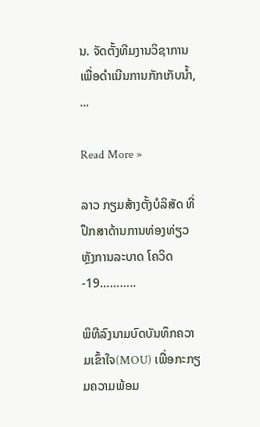ນ. ຈັດຕັ້ງທີມງານວິຊາການ ເພື່ອດໍາເນີນການກັກເກັບນໍ້າ, ...

Read More »

ລາວ ກຽມສ້າງຕັ້ງບໍລິສັດ ທີ່ປຶກສາດ້ານການທ່ອງທ່ຽວ ຫຼັງການລະບາດ ໂຄວິດ-19………..

ພິທີລົງນາມບົດບັນທຶກຄວາມເຂົ້າໃຈ(MOU) ເພື່ອກະກຽມຄວາມພ້ອມ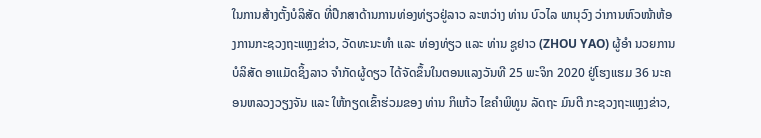ໃນການສ້າງຕັ້ງບໍລິສັດ ທີ່ປຶກສາດ້ານການທ່ອງທ່ຽວຢູ່ລາວ ລະຫວ່າງ ທ່ານ ບົວໄລ ພານຸວົງ ວ່າການຫົວໜ້າຫ້ອງການກະຊວງຖະແຫຼງຂ່າວ, ວັດທະນະທຳ ແລະ ທ່ອງທ່ຽວ ແລະ ທ່ານ ຊູຢາວ (ZHOU YAO) ຜູ້ອຳ ນວຍການບໍລິສັດ ອາແມັດຊິ້ງລາວ ຈຳກັດຜູ້ດຽວ ໄດ້ຈັດຂຶ້ນໃນຕອນແລງວັນທີ 25 ພະຈິກ 2020 ຢູ່ໂຮງແຮມ 36 ນະຄອນຫລວງວຽງຈັນ ແລະ ໃຫ້ກຽດເຂົ້າຮ່ວມຂອງ ທ່ານ ກິແກ້ວ ໄຂຄຳພິທູນ ລັດຖະ ມົນຕີ ກະຊວງຖະແຫຼງຂ່າວ,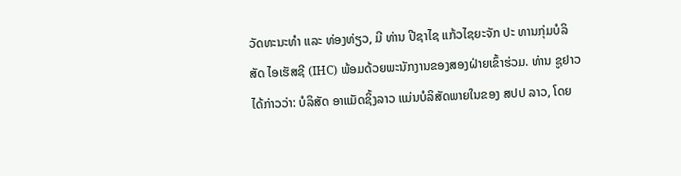ວັດທະນະທຳ ແລະ ທ່ອງທ່ຽວ, ມີ ທ່ານ ປີຊາໄຊ ແກ້ວໄຊຍະຈັກ ປະ ທານກຸ່ມບໍລິສັດ ໄອເຮັສຊີ (IHC) ພ້ອມດ້ວຍພະນັກງານຂອງສອງຝ່າຍເຂົ້າຮ່ວມ. ທ່ານ ຊູຢາວ ໄດ້ກ່າວວ່າ: ບໍລິສັດ ອາແມັດຊິ້ງລາວ ແມ່ນບໍລິສັດພາຍໃນຂອງ ສປປ ລາວ, ໂດຍ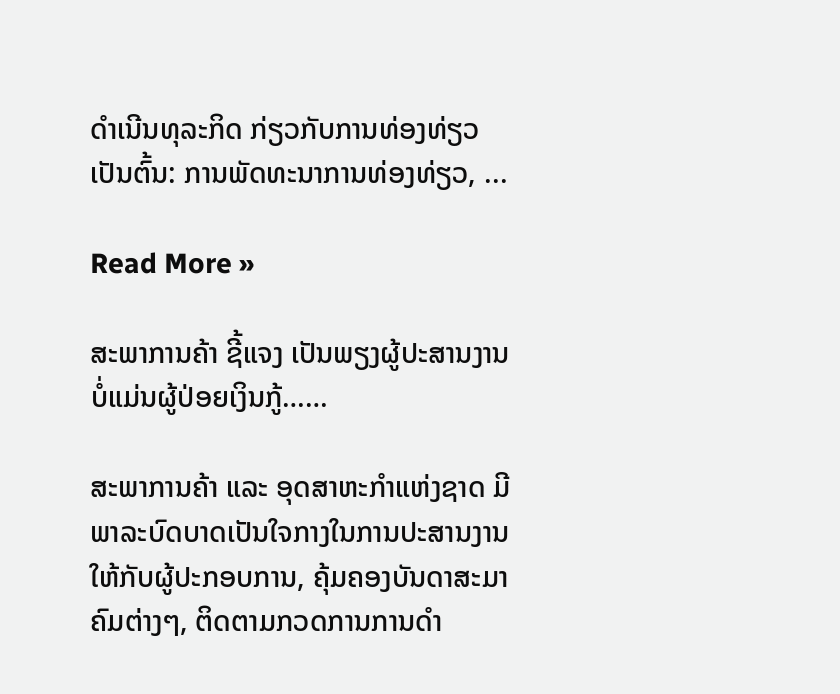ດຳເນີນທຸລະກິດ ກ່ຽວກັບການທ່ອງທ່ຽວ ເປັນຕົ້ນ: ການພັດທະນາການທ່ອງທ່ຽວ, ...

Read More »

ສະພາການຄ້າ ຊີ້ແຈງ ເປັນພຽງຜູ້ປະສານງານ ບໍ່ແມ່ນຜູ້ປ່ອຍເງິນກູ້……

ສະພາການຄ້າ ແລະ ອຸດສາຫະກຳແຫ່ງຊາດ ມີພາລະບົດບາດເປັນໃຈກາງໃນການປະສານງານ ໃຫ້ກັບຜູ້ປະກອບການ, ຄຸ້ມຄອງບັນດາສະມາຄົມຕ່າງໆ, ຕິດຕາມກວດການການດຳ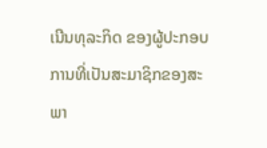ເນີນທຸລະກິດ ຂອງຜູ້ປະກອບການທີ່ເປັນສະມາຊິກຂອງສະພາ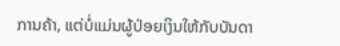ການຄ້າ, ແຕ່ບໍ່ແມ່ນຜູ້ປ່ອຍເງິນໃຫ້ກັບບັນດາ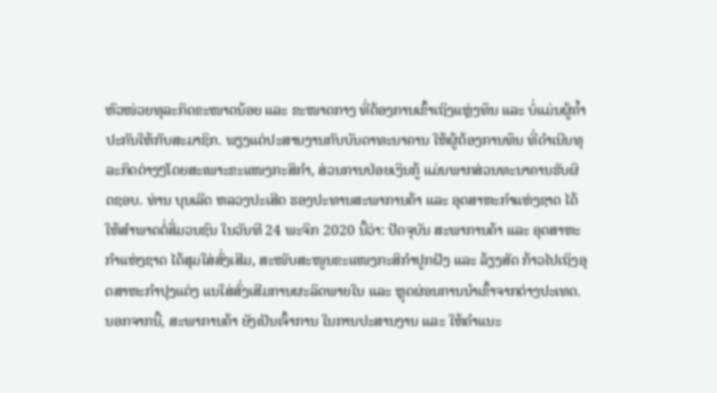ຫົວໜ່ວຍທຸລະກິດຂະໜາດນ້ອຍ ແລະ ຂະໜາດກາງ ທີ່ຕ້ອງການເຂົ້າເຖິງແຫຼ່ງທຶນ ແລະ ບໍ່ແມ່ນຜູ້ຄໍ້າປະກັນໃຫ້ກັບສະມາຊິກ. ພຽງແຕ່ປະສານງານກັບບັນດາທະນາຄານ ໃຫ້ຜູ້ຕ້ອງການທຶນ ທີ່ດຳເນີນທຸລະກິດຕ່າງໆໂດຍສະເພາະຂະແໜງກະສິກຳ, ສ່ວນການປ່ອຍເງິນກູ້ ແມ່ນພາກສ່ວນທະນາຄານຮັບຜິດຊອບ. ທ່ານ ບຸນເລີດ ຫລວງປະເສີດ ຮອງປະທານສະພາການຄ້າ ແລະ ອຸດສາຫະກໍາແຫ່ງຊາດ ໄດ້ໃຫ້ສຳພາດຕໍ່ສື່ມວນຊົນ ໃນວັນທີ 24 ພະຈິກ 2020 ນີ້ວ່າ: ປັດຈຸບັນ ສະພາການຄ້າ ແລະ ອຸດສາຫະກຳແຫ່ງຊາດ ໄດ້ສຸມໃສ່ສົ່ງເສີມ, ສະໜັບສະໜູນຂະແໜງກະສິກຳປູກຝັງ ແລະ ລ້ຽງສັດ ກ້າວໄປເຖິງອຸດສາຫະກຳປຸງແຕ່ງ ແນໃສ່ສົ່ງເສີມການຜະລິດພາຍໃນ ແລະ ຫຼຸດຜ່ອນການນຳເຂົ້າຈາກຕ່າງປະເທດ. ນອກຈາກນີ້, ສະພາການຄ້າ ຍັງເປັນເຈົ້າການ ໃນການປະສານງານ ແລະ ໃຫ້ຄຳແນະ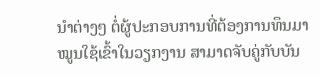ນຳຕ່າງໆ ຕໍ່ຜູ້ປະກອບການທີ່ຕ້ອງການທຶນມາໝູນໃຊ້ເຂົ້າໃນວຽກງານ ສາມາດຈັບຄູ່ກັບບັນ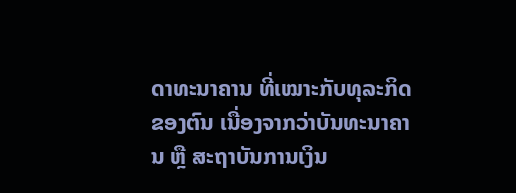ດາທະນາຄານ ທີ່ເໝາະກັບທຸລະກິດຂອງຕົນ ເນື່ອງຈາກວ່າບັນທະນາຄານ ຫຼື ສະຖາບັນການເງິນ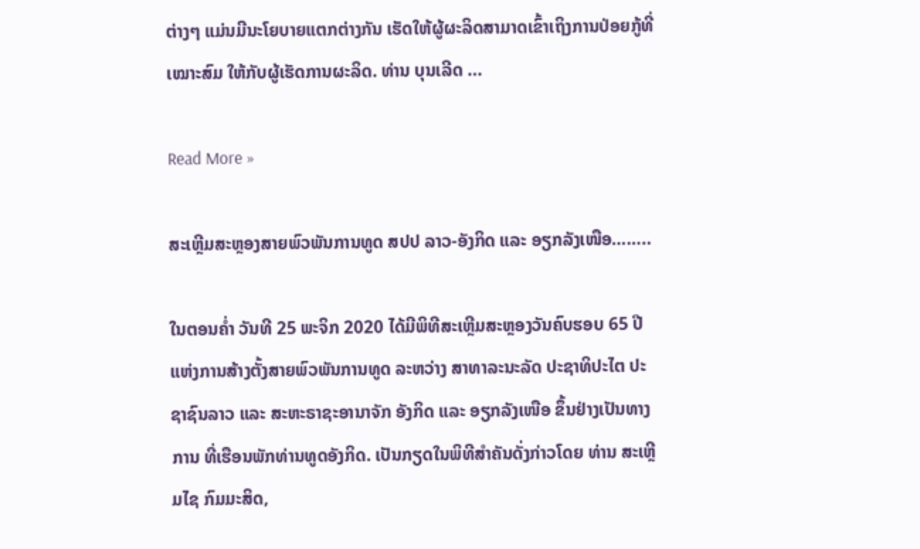ຕ່າງໆ ແມ່ນມີນະໂຍບາຍແຕກຕ່າງກັນ ເຮັດໃຫ້ຜູ້ຜະລິດສາມາດເຂົ້າເຖິງການປ່ອຍກູ້ທີ່ເໝາະສົມ ໃຫ້ກັບຜູ້ເຮັດການຜະລິດ. ທ່ານ ບຸນເລີດ ...

Read More »

ສະເຫຼີມສະຫຼອງສາຍພົວພັນການທູດ ສປປ ລາວ-ອັງກິດ ແລະ ອຽກລັງເໜືອ……..

ໃນຕອນຄໍ່າ ວັນທີ 25 ພະຈິກ 2020 ໄດ້ມີພິທີສະເຫຼີມສະຫຼອງວັນຄົບຮອບ 65 ປີ ແຫ່ງການສ້າງຕັ້ງສາຍພົວພັນການທູດ ລະຫວ່າງ ສາທາລະນະລັດ ປະຊາທິປະໄຕ ປະຊາຊົນລາວ ແລະ ສະຫະຣາຊະອານາຈັກ ອັງກິດ ແລະ ອຽກລັງເໜືອ ຂຶ້ນຢ່າງເປັນທາງການ ທີ່ເຮືອນພັກທ່ານທູດອັງກິດ. ເປັນກຽດໃນພິທີສໍາຄັນດັ່ງກ່າວໂດຍ ທ່ານ ສະເຫຼີມໄຊ ກົມມະສິດ,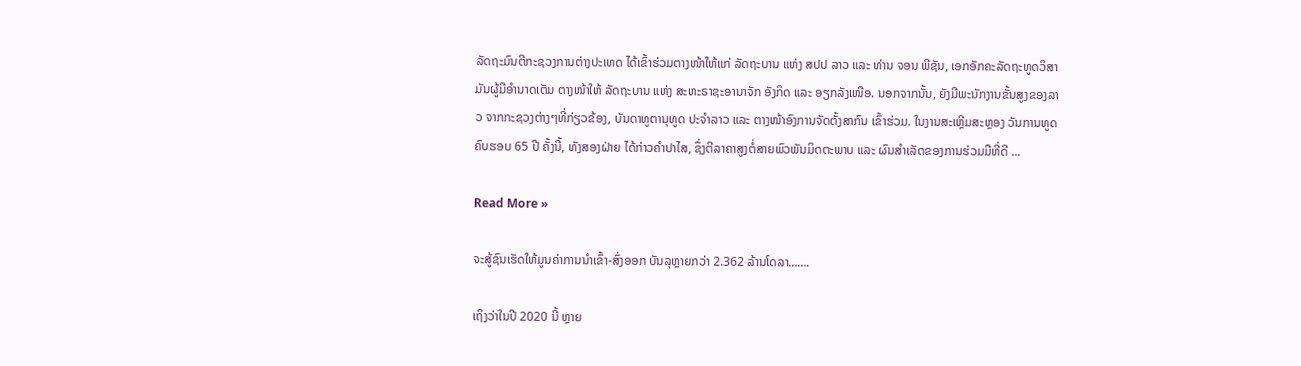ລັດຖະມົນຕີກະຊວງການຕ່າງປະເທດ ໄດ້ເຂົ້າຮ່ວມຕາງໜ້າໃຫ້ແກ່ ລັດຖະບານ ແຫ່ງ ສປປ ລາວ ແລະ ທ່ານ ຈອນ ພີຊັນ, ເອກອັກຄະລັດຖະທູດວິສາມັນຜູ້ມີອໍານາດເຕັມ ຕາງໜ້າໃຫ້ ລັດຖະບານ ແຫ່ງ ສະຫະຣາຊະອານາຈັກ ອັງກິດ ແລະ ອຽກລັງເໜືອ. ນອກຈາກນັ້ນ, ຍັງມີພະນັກງານຂັ້ນສູງຂອງລາວ ຈາກກະຊວງຕ່າງໆທີ່ກ່ຽວຂ້ອງ, ບັນດາທູຕານຸທູດ ປະຈຳລາວ ແລະ ຕາງໜ້າອົງການຈັດຕັ້ງສາກົນ ເຂົ້າຮ່ວມ. ໃນງານສະເຫຼີມສະຫຼອງ ວັນການທູດຄົບຮອບ 65 ປີ ຄັ້ງນີ້, ທັງສອງຝ່າຍ ໄດ້ກ່າວຄຳປາໄສ, ຊຶ່ງຕີລາຄາສູງຕໍ່ສາຍພົວພັນມິດຕະພາບ ແລະ ຜົນສຳເລັດຂອງການຮ່ວມມືທີ່ດີ ...

Read More »

ຈະສູ້ຊົນເຮັດໃຫ້ມູນຄ່າການນຳເຂົ້າ-ສົ່ງອອກ ບັນລຸຫຼາຍກວ່າ 2.362 ລ້ານໂດລາ…….

ເຖິງວ່າໃນປີ 2020 ນີ້ ຫຼາຍ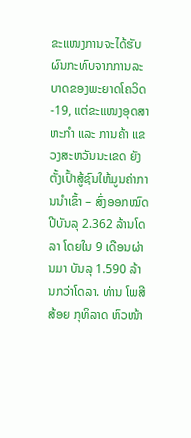ຂະແໜງການຈະໄດ້ຮັບຜົນກະທົບຈາກການລະບາດຂອງພະຍາດໂຄວິດ-19, ແຕ່ຂະແໜງອຸດສາຫະກຳ ແລະ ການຄ້າ ແຂວງສະຫວັນນະເຂດ ຍັງຕັ້ງເປົ້າສູ້ຊົນໃຫ້ມູນຄ່າການນໍາເຂົ້າ – ສົ່ງອອກໝົດປີບັນລຸ 2.362 ລ້ານໂດລາ ໂດຍໃນ 9 ເດືອນຜ່ານມາ ບັນລຸ 1.590 ລ້ານກວ່າໂດລາ. ທ່ານ ໂພສີສ້ອຍ ກຸທິລາດ ຫົວໜ້າ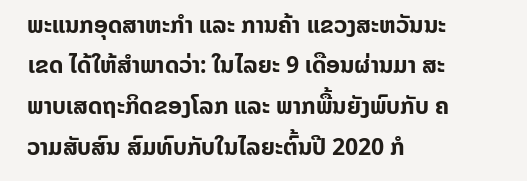ພະແນກອຸດສາຫະກຳ ແລະ ການຄ້າ ແຂວງສະຫວັນນະເຂດ ໄດ້ໃຫ້ສໍາພາດວ່າ: ໃນໄລຍະ 9 ເດືອນຜ່ານມາ ສະພາບເສດຖະກິດຂອງໂລກ ແລະ ພາກພື້ນຍັງພົບກັບ ຄວາມສັບສົນ ສົມທົບກັບໃນໄລຍະຕົ້ນປີ 2020 ກໍ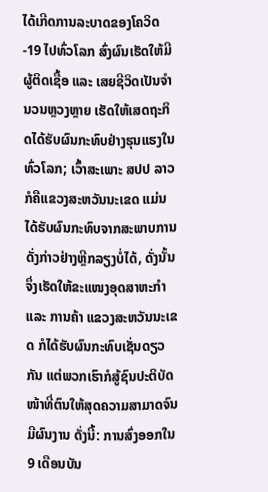ໄດ້ເກີດການລະບາດຂອງໂຄວິດ-19 ໄປທົ່ວໂລກ ສົ່ງຜົນເຮັດໃຫ້ມີຜູ້ຕິດເຊື້ອ ແລະ ເສຍຊີວິດເປັນຈໍານວນຫຼວງຫຼາຍ ເຮັດໃຫ້ເສດຖະກິດໄດ້ຮັບຜົນກະທົບຢ່າງຮຸນແຮງໃນທົ່ວໂລກ; ເວົ້າສະເພາະ ສປປ ລາວ ກໍຄືແຂວງສະຫວັນນະເຂດ ແມ່ນໄດ້ຮັບຜົນກະທົບຈາກສະພາບການດັ່ງກ່າວຢ່າງຫຼີກລຽງບໍ່ໄດ້, ດັ່ງນັ້ນ ຈຶ່ງເຮັດໃຫ້ຂະແໜງອຸດສາຫະກຳ ແລະ ການຄ້າ ແຂວງສະຫວັນນະເຂດ ກໍໄດ້ຮັບຜົນກະທົບເຊັ່ນດຽວກັນ ແຕ່ພວກເຮົາກໍສູ້ຊົນປະຕິບັດໜ້າທີ່ຕົນໃຫ້ສຸດຄວາມສາມາດຈົນມີຜົນງານ ດັ່ງນີ້: ການສົ່ງອອກໃນ 9 ເດືອນບັນ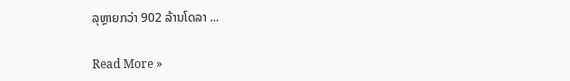ລຸຫຼາຍກວ່າ 902 ລ້ານໂດລາ ...

Read More »